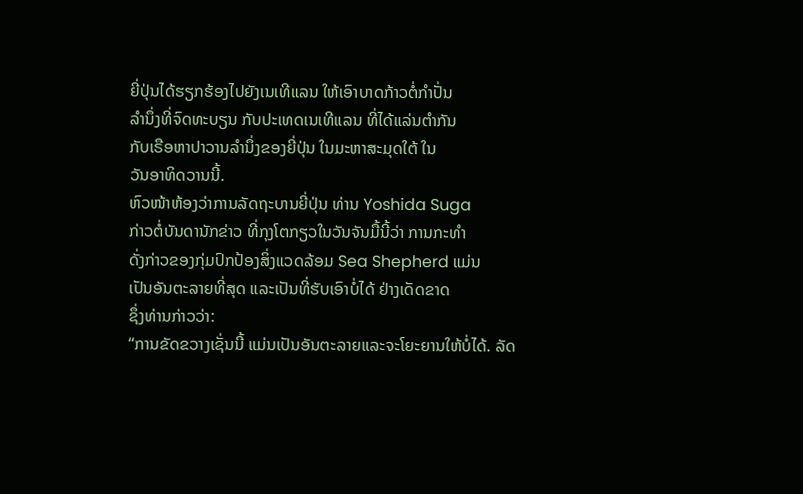ຍີ່ປຸ່ນໄດ້ຮຽກຮ້ອງໄປຍັງເນເທີແລນ ໃຫ້ເອົາບາດກ້າວຕໍ່ກຳປັ່ນ
ລຳນຶ່ງທີ່ຈົດທະບຽນ ກັບປະເທດເນເທີແລນ ທີ່ໄດ້ແລ່ນຕຳກັນ
ກັບເຣືອຫາປາວານລຳນຶ່ງຂອງຍີ່ປຸ່ນ ໃນມະຫາສະມຸດໃຕ້ ໃນ
ວັນອາທິດວານນີ້.
ຫົວໜ້າຫ້ອງວ່າການລັດຖະບານຍີ່ປຸ່ນ ທ່ານ Yoshida Suga
ກ່າວຕໍ່ບັນດານັກຂ່າວ ທີ່ກຸງໂຕກຽວໃນວັນຈັນມື້ນີ້ວ່າ ການກະທຳ
ດັ່ງກ່າວຂອງກຸ່ມປົກປ້ອງສິ່ງແວດລ້ອມ Sea Shepherd ແມ່ນ
ເປັນອັນຕະລາຍທີ່ສຸດ ແລະເປັນທີ່ຮັບເອົາບໍ່ໄດ້ ຢ່າງເດັດຂາດ
ຊຶ່ງທ່ານກ່າວວ່າ:
“ການຂັດຂວາງເຊັ່ນນີ້ ແມ່ນເປັນອັນຕະລາຍແລະຈະໂຍະຍານໃຫ້ບໍ່ໄດ້. ລັດ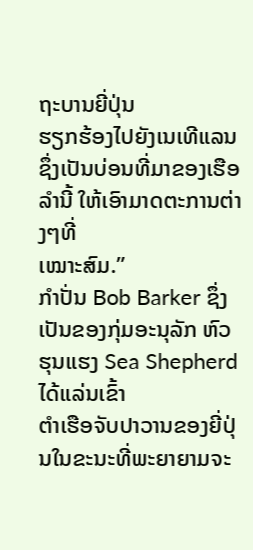ຖະບານຍີ່ປຸ່ນ
ຮຽກຮ້ອງໄປຍັງເນເທີແລນ ຊຶ່ງເປັນບ່ອນທີ່ມາຂອງເຮືອລຳນີ້ ໃຫ້ເອົາມາດຕະການຕ່າງໆທີ່
ເໝາະສົມ.”
ກໍາປັ່ນ Bob Barker ຊຶ່ງເປັນຂອງກຸ່ມອະນຸລັກ ຫົວຮຸນແຮງ Sea Shepherd ໄດ້ແລ່ນເຂົ້າ
ຕໍາເຮືອຈັບປາວານຂອງຍີ່ປຸ່ນໃນຂະນະທີ່ພະຍາຍາມຈະ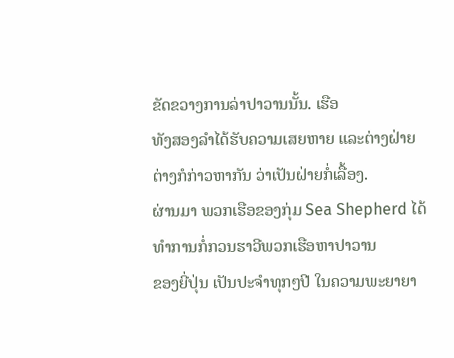ຂັດຂວາງການລ່າປາວານນັ້ນ. ເຮືອ
ທັງສອງລຳໄດ້ຮັບຄວາມເສຍຫາຍ ແລະຕ່າງຝ່າຍ ຕ່າງກໍກ່າວຫາກັນ ວ່າເປັນຝ່າຍກໍ່ເລື້ອງ.
ຜ່ານມາ ພວກເຮືອຂອງກຸ່ມ Sea Shepherd ໄດ້ທຳການກໍ່ກວນຮາວີພວກເຮືອຫາປາວານ
ຂອງຍີ່ປຸ່ນ ເປັນປະຈຳທຸກໆປີ ໃນຄວາມພະຍາຍາ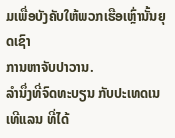ມເພື່ອບັງຄັບໃຫ້ພວກເຮືອເຫຼົ່ານັ້ນຍຸດເຊົາ
ການຫາຈັບປາວານ.
ລຳນຶ່ງທີ່ຈົດທະບຽນ ກັບປະເທດເນເທີແລນ ທີ່ໄດ້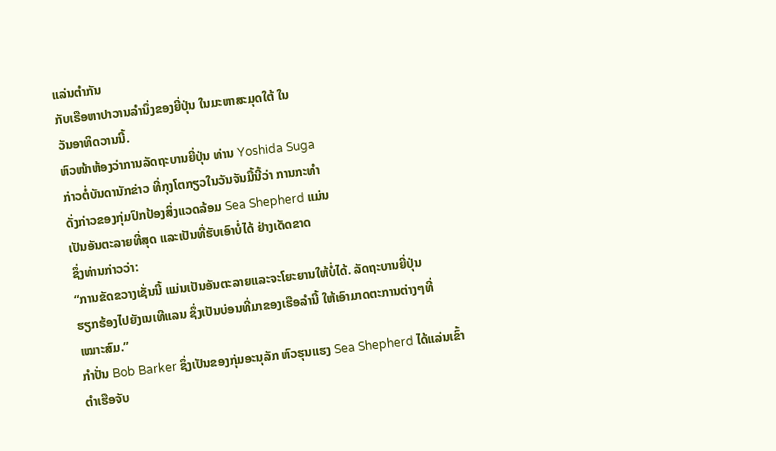ແລ່ນຕຳກັນ
ກັບເຣືອຫາປາວານລຳນຶ່ງຂອງຍີ່ປຸ່ນ ໃນມະຫາສະມຸດໃຕ້ ໃນ
ວັນອາທິດວານນີ້.
ຫົວໜ້າຫ້ອງວ່າການລັດຖະບານຍີ່ປຸ່ນ ທ່ານ Yoshida Suga
ກ່າວຕໍ່ບັນດານັກຂ່າວ ທີ່ກຸງໂຕກຽວໃນວັນຈັນມື້ນີ້ວ່າ ການກະທຳ
ດັ່ງກ່າວຂອງກຸ່ມປົກປ້ອງສິ່ງແວດລ້ອມ Sea Shepherd ແມ່ນ
ເປັນອັນຕະລາຍທີ່ສຸດ ແລະເປັນທີ່ຮັບເອົາບໍ່ໄດ້ ຢ່າງເດັດຂາດ
ຊຶ່ງທ່ານກ່າວວ່າ:
“ການຂັດຂວາງເຊັ່ນນີ້ ແມ່ນເປັນອັນຕະລາຍແລະຈະໂຍະຍານໃຫ້ບໍ່ໄດ້. ລັດຖະບານຍີ່ປຸ່ນ
ຮຽກຮ້ອງໄປຍັງເນເທີແລນ ຊຶ່ງເປັນບ່ອນທີ່ມາຂອງເຮືອລຳນີ້ ໃຫ້ເອົາມາດຕະການຕ່າງໆທີ່
ເໝາະສົມ.”
ກໍາປັ່ນ Bob Barker ຊຶ່ງເປັນຂອງກຸ່ມອະນຸລັກ ຫົວຮຸນແຮງ Sea Shepherd ໄດ້ແລ່ນເຂົ້າ
ຕໍາເຮືອຈັບ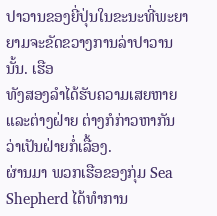ປາວານຂອງຍີ່ປຸ່ນໃນຂະນະທີ່ພະຍາຍາມຈະຂັດຂວາງການລ່າປາວານນັ້ນ. ເຮືອ
ທັງສອງລຳໄດ້ຮັບຄວາມເສຍຫາຍ ແລະຕ່າງຝ່າຍ ຕ່າງກໍກ່າວຫາກັນ ວ່າເປັນຝ່າຍກໍ່ເລື້ອງ.
ຜ່ານມາ ພວກເຮືອຂອງກຸ່ມ Sea Shepherd ໄດ້ທຳການ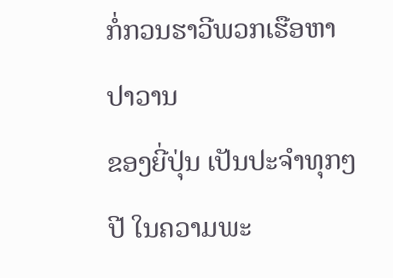ກໍ່ກວນຮາວີພວກເຮືອຫາປາວານ
ຂອງຍີ່ປຸ່ນ ເປັນປະຈຳທຸກໆປີ ໃນຄວາມພະ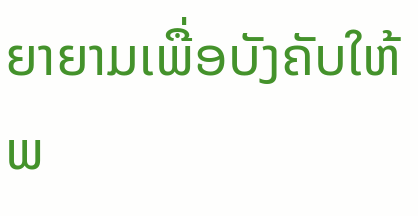ຍາຍາມເພື່ອບັງຄັບໃຫ້ພ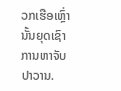ວກເຮືອເຫຼົ່ານັ້ນຍຸດເຊົາ
ການຫາຈັບປາວານ.